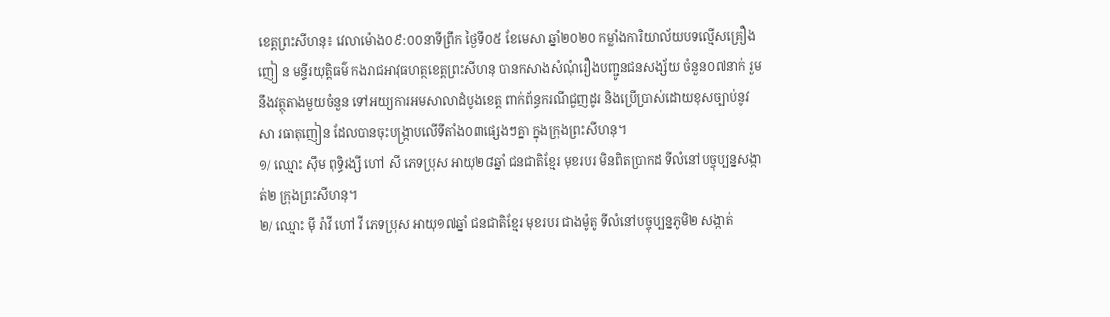ខេត្តព្រះសីហនុ៖ វេលាម៉ោង០៩:០០នាទីព្រឹក ថ្ងៃទី០៥ ខែមេសា ឆ្នាំ២០២០ កម្លាំងការិយាល័យបទល្មើសគ្រឿងញៀ ន មន្ទីរយុត្តិធម៌ កងរាជអាវុធហត្ថខេត្តព្រះសីហនុ បានកសាងសំណុំរឿងបញ្ជូនជនសង្ស័យ ចំនួន០៧នាក់ រួមនឹងវត្ថុតាងមួយចំនួន ទៅអយ្យការអមសាលាដំបូងខេត្ត ពាក់ព័ន្ធករណីជួញដូរ និងប្រើប្រាស់ដោយខុសច្បាប់នូវសា រធាតុញៀន ដែលបានចុះបង្រ្កាបលើទីតាំង០៣ផ្សេងៗគ្នា ក្នុងក្រុងព្រះសីហនុ។
១/ ឈ្មោះ ស៊ឹម ពុទ្ធិរង្សី ហៅ សី ភេទប្រុស អាយុ២៨ឆ្នាំ ជនជាតិខ្មែរ មុខរបរ មិនពិតប្រាកដ ទីលំនៅបច្ចុប្បន្នសង្កាត់២ ក្រុងព្រះសីហនុ។
២/ ឈ្មោះ ម៉ី រ៉ាវី ហៅ វី ភេទប្រុស អាយុ១៧ឆ្នាំ ជនជាតិខ្មែរ មុខរបរ ជាងម៉ូតូ ទីលំនៅបច្ចុប្បន្នភូមិ២ សង្កាត់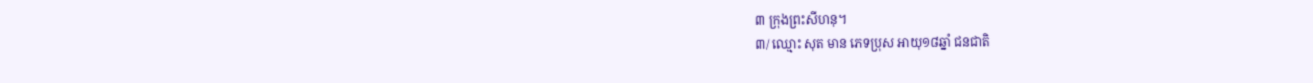៣ ក្រុងព្រះសីហនុ។
៣/ ឈ្មោះ សុត មាន ភេទប្រុស អាយុ១៨ឆ្នាំ ជនជាតិ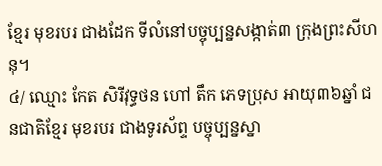ខ្មែរ មុខរបរ ជាងដែក ទីលំនៅបច្ចុប្បន្នសង្កាត់៣ ក្រុងព្រះសីហនុ។
៤/ ឈ្មោះ កែត សិរីវុទ្ធថន ហៅ តឹក ភេទប្រុស អាយុ៣៦ឆ្នាំ ជនជាតិខ្មែរ មុខរបរ ជាងទូរស័ព្ទ បច្ចុប្បន្នស្នា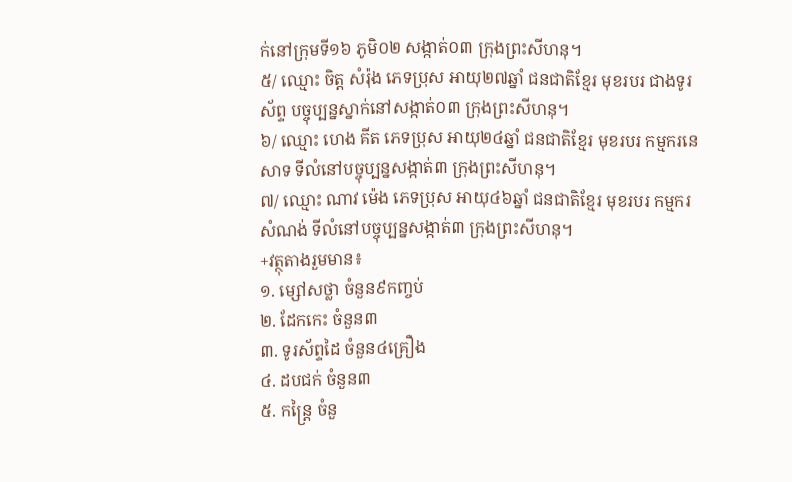ក់នៅក្រុមទី១៦ ភូមិ០២ សង្កាត់០៣ ក្រុងព្រះសីហនុ។
៥/ ឈ្មោះ ចិត្ត សំរ៉ុង ភេទប្រុស អាយុ២៧ឆ្នាំ ជនជាតិខ្មែរ មុខរបរ ជាងទូរស័ព្ទ បច្ចុប្បន្នស្នាក់នៅសង្កាត់០៣ ក្រុងព្រះសីហនុ។
៦/ ឈ្មោះ ហេង គីត ភេទប្រុស អាយុ២៤ឆ្នាំ ជនជាតិខ្មែរ មុខរបរ កម្មករនេសាទ ទីលំនៅបច្ចុប្បន្នសង្កាត់៣ ក្រុងព្រះសីហនុ។
៧/ ឈ្មោះ ណាវ ម៉េង ភេទប្រុស អាយុ៤៦ឆ្នាំ ជនជាតិខ្មែរ មុខរបរ កម្មករសំណង់ ទីលំនៅបច្ចុប្បន្នសង្កាត់៣ ក្រុងព្រះសីហនុ។
+វត្ថុតាងរួមមាន៖
១. ម្សៅសថ្លា ចំនួន៩កញ្ចប់
២. ដែកកេះ ចំនួន៣
៣. ទូរស័ព្ទដៃ ចំនួន៤គ្រឿង
៤. ដបជក់ ចំនួន៣
៥. កន្ត្រៃ ចំនួ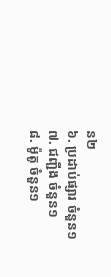ន២
៦. ប្រដាប់ផ្សារ ចំនួន១
៧. ជញ្ជីង ចំនួន១
៨. ម៉ូតូ ចំនួន១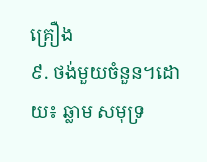គ្រឿង
៩. ថង់មួយចំនួន។ដោយ៖ ឆ្លាម សមុទ្រ